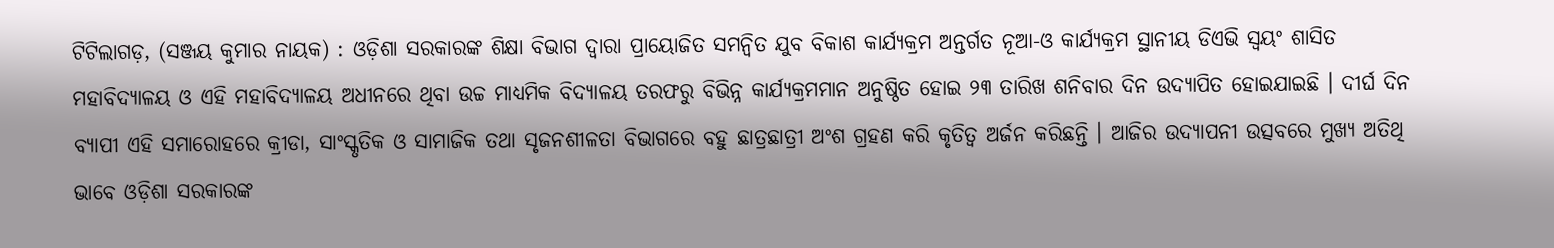ଟିଟିଲାଗଡ଼, (ସଞ୍ଜୟ କୁମାର ନାୟକ) : ଓଡ଼ିଶା ସରକାରଙ୍କ ଶିକ୍ଷା ବିଭାଗ ଦ୍ୱାରା ପ୍ରାୟୋଜିତ ସମନ୍ୱିତ ଯୁବ ବିକାଶ କାର୍ଯ୍ୟକ୍ରମ ଅନ୍ତର୍ଗତ ନୂଆ-ଓ କାର୍ଯ୍ୟକ୍ରମ ସ୍ଥାନୀୟ ଡିଏଭି ସ୍ଵୟଂ ଶାସିତ ମହାବିଦ୍ୟାଳୟ ଓ ଏହି ମହାବିଦ୍ୟାଳୟ ଅଧୀନରେ ଥିବା ଉଚ୍ଚ ମାଧ୍ୟମିକ ବିଦ୍ୟାଳୟ ତରଫରୁ ବିଭିନ୍ନ କାର୍ଯ୍ୟକ୍ରମମାନ ଅନୁଷ୍ଠିତ ହୋଇ ୨୩ ତାରିଖ ଶନିବାର ଦିନ ଉଦ୍ଯାପିତ ହୋଇଯାଇଛି । ଦୀର୍ଘ ଦିନ ବ୍ୟାପୀ ଏହି ସମାରୋହରେ କ୍ରୀଡା, ସାଂସ୍କୃତିକ ଓ ସାମାଜିକ ତଥା ସୃଜନଶୀଳତା ବିଭାଗରେ ବହୁ ଛାତ୍ରଛାତ୍ରୀ ଅଂଶ ଗ୍ରହଣ କରି କୃତିତ୍ୱ ଅର୍ଜନ କରିଛନ୍ତି । ଆଜିର ଉଦ୍ଯାପନୀ ଉତ୍ସବରେ ମୁଖ୍ୟ ଅତିଥି ଭାବେ ଓଡ଼ିଶା ସରକାରଙ୍କ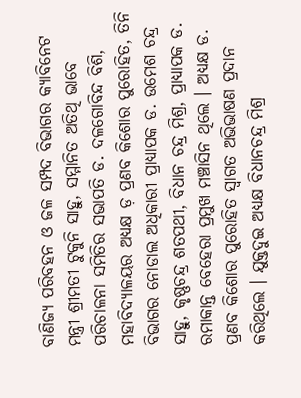ବାଣିଜ୍ୟ ପରିବହନ ଓ ଜଳ ସମ୍ପଦ ବିଭାଗର କ୍ୟାବିନେଟ ମନ୍ତ୍ରୀ ଶ୍ରୀମତୀ ଟୁକୁନି ସାହୁ, ସମ୍ମାନିତ ଅତିଥି ଭାବେ ପରିଚାଳନା ସମିତିର ସଭାପତି ଡ. ଦଳଗୋବିନ୍ଦ ବିଶି, ମହାବିଦ୍ୟାଳୟର ଅଧ୍ୟକ୍ଷ ଡ଼ ପ୍ରଣବ କିଶୋର ପୁରୋହିତ, ତିନି ବିଭାଗର ନୋଡାଲ ଅଧିକାରୀ ପ୍ରାଧ୍ୟାପକ ଡ. ଉମେଶ ଚନ୍ଦ୍ର ସାହୁ, କୃଷ୍ଣଚନ୍ଦ୍ର ଶତପଥୀ, ବିଧାନ ଚନ୍ଦ୍ର ମିଶ୍ର, ପ୍ରାଧ୍ୟାପକ ଡ. ରମାକାନ୍ତ ବେହେରା ପ୍ରମୁଖ ମଞ୍ଚାସିନ ଥିଲେ । ଅଧ୍ୟକ୍ଷ ଡ. ପ୍ରଣବ କିଶୋର ପୁରୋହିତ ସ୍ୱାଗତ ଅଭିଭାଷଣ ପ୍ରଦାନ କରିଥିଲେ । ଯୁକ୍ତଦୁଇ ଅଧ୍ୟକ୍ଷ ବିଧାନଚନ୍ଦ୍ର ମିଶ୍ର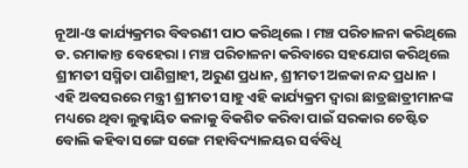ନୂଆ-ଓ କାର୍ଯ୍ୟକ୍ରମର ବିବରଣୀ ପାଠ କରିଥିଲେ । ମଞ୍ଚ ପରିଚାଳନା କରିଥିଲେ ଡ. ରମାକାନ୍ତ ବେହେରା । ମଞ୍ଚ ପରିଚାଳନା କରିବାରେ ସହଯୋଗ କରିଥିଲେ ଶ୍ରୀମତୀ ସସ୍ମିତା ପାଣିଗ୍ରାହୀ, ଅରୁଣ ପ୍ରଧାନ, ଶ୍ରୀମତୀ ଅଳକା ନନ୍ଦ ପ୍ରଧାନ । ଏହି ଅବସରରେ ମନ୍ତ୍ରୀ ଶ୍ରୀମତୀ ସାହୁ ଏହି କାର୍ଯ୍ୟକ୍ରମ ଦ୍ୱାରା ଛାତ୍ରଛାତ୍ରୀମାନଙ୍କ ମଧ୍ୟରେ ଥିବା ଲୁକ୍କାୟିତ କଳାକୁ ବିକଶିତ କରିବା ପାଇଁ ସରକାର ଚେଷ୍ଟିତ ବୋଲି କହିବା ସଙ୍ଗେ ସଙ୍ଗେ ମହାବିଦ୍ୟାଳୟର ସର୍ବବିଧି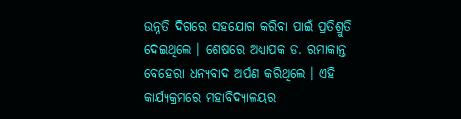ଉନ୍ନତି ଦିଗରେ ସହଯୋଗ କରିବା ପାଇଁ ପ୍ରତିଶ୍ରୁତି ଦେଇଥିଲେ । ଶେଷରେ ଅଧ୍ୟାପକ ଡ. ରମାକାନ୍ତ ବେହେରା ଧନ୍ୟବାଦ ଅର୍ପଣ କରିଥିଲେ । ଏହି କାର୍ଯ୍ୟକ୍ରମରେ ମହାବିଦ୍ୟାଳୟର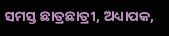ସମସ୍ତ ଛାତ୍ରଛାତ୍ରୀ, ଅଧ୍ୟାପକ,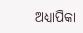ଅଧ୍ୟାପିକା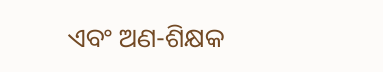ଏବଂ ଅଣ-ଶିକ୍ଷକ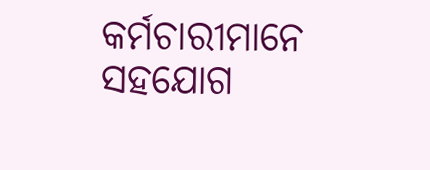କର୍ମଚାରୀମାନେ ସହଯୋଗ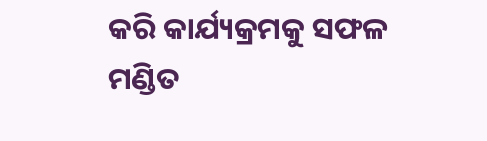କରି କାର୍ଯ୍ୟକ୍ରମକୁ ସଫଳ ମଣ୍ଡିତ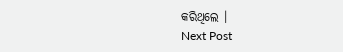କରିଥିଲେ ।
Next Post